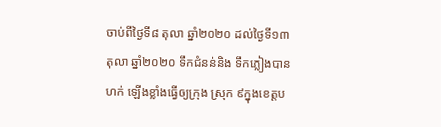ចាប់ពីថ្ងៃទី៨ តុលា ឆ្នាំ២០២០ ដល់ថ្ងៃទី១៣ តុលា ឆ្នាំ២០២០ ទឹកជំនន់និង ទឹកភ្លៀងបានហក់ ឡើងខ្លាំងធ្វើឲ្យក្រុង ស្រុក ៩ក្នុងខេត្តប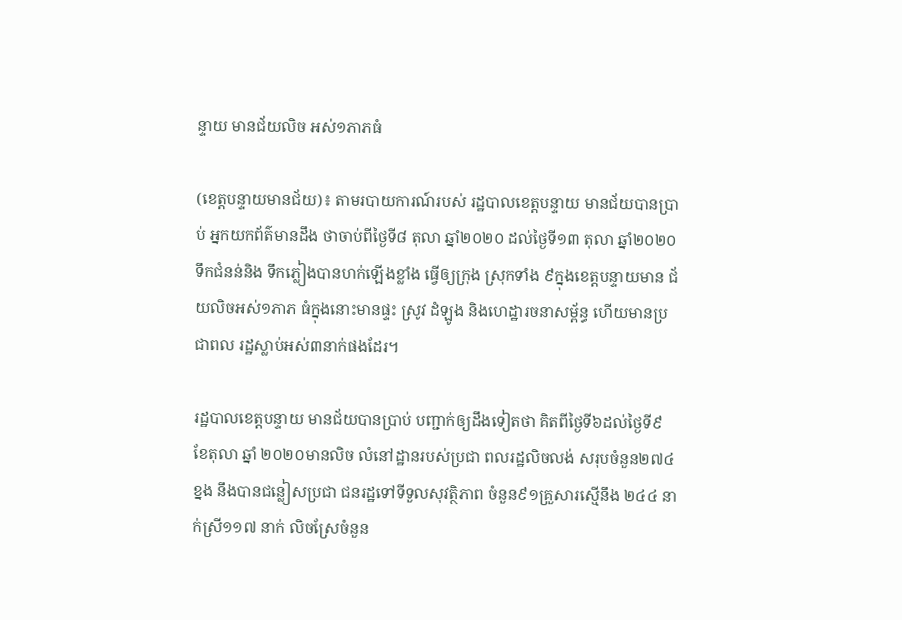ន្ទាយ មានជ័យលិច អស់១ភាភធំ

(ខេត្តបន្ទាយមានជ័យ)៖ តាមរបាយការណ៍របស់ រដ្ឋបាលខេត្តបន្ទាយ មានជ័យបានប្រាប់ អ្នកយកព័ត៌មានដឹង ថាចាប់ពីថ្ងៃទី៨ តុលា ឆ្នាំ២០២០ ដល់ថ្ងៃទី១៣ តុលា ឆ្នាំ២០២០ ទឹកជំនន់និង ទឹកភ្លៀងបានហក់ឡើងខ្លាំង ធ្វើឲ្យក្រុង ស្រុកទាំង ៩ក្នុងខេត្តបន្ទាយមាន ជ័យលិចអស់១ភាភ ធំក្នុងនោះមានផ្ទះ ស្រូវ ដំឡូង និងហេដ្ឋារចនាសម្ព័ន្ធ ហើយមានប្រជាពល រដ្ឋស្លាប់អស់៣នាក់ផងដែរ។

រដ្ឋបាលខេត្តបន្ទាយ មានជ័យបានប្រាប់ បញ្ជាក់ឲ្យដឹងទៀតថា គិតពីថ្ងៃទី៦ដល់ថ្ងៃទី៩ ខែតុលា ឆ្នាំ ២០២០មានលិច លំនៅដ្ឋានរបស់ប្រជា ពលរដ្ឋលិចលង់ សរុបចំនួន២៧៤ខ្នង នឹងបានជន្លៀសប្រជា ជនរដ្ឋទៅទីទួលសុវត្ថិភាព ចំនួន៩១គ្រួសារស្មើនឹង ២៤៤ នាក់ស្រី១១៧ នាក់ លិចស្រែចំនួន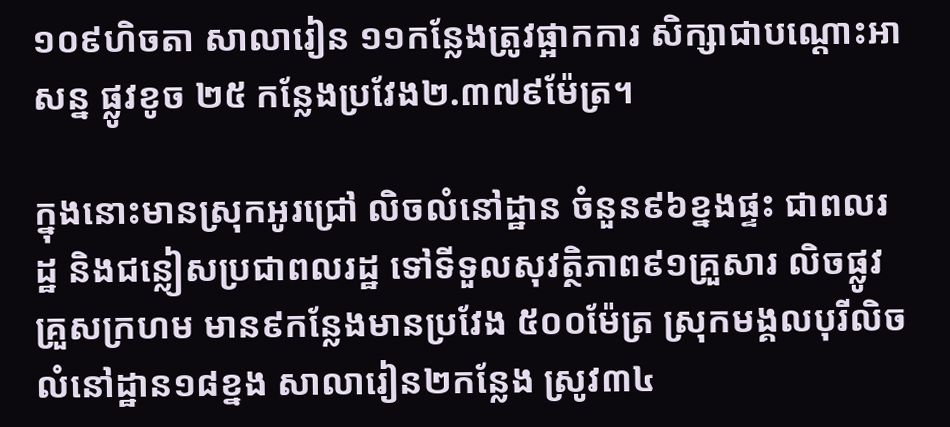១០៩ហិចតា សាលារៀន ១១កន្លែងត្រូវផ្អាកការ សិក្សាជាបណ្ដោះអាសន្ន ផ្លូវខូច ២៥ កន្លែងប្រវែង២.៣៧៩ម៉ែត្រ។

ក្នុងនោះមានស្រុកអូរជ្រៅ លិចលំនៅដ្ឋាន ចំនួន៩៦ខ្នងផ្ទះ ជាពលរដ្ឋ និងជន្លៀសប្រជាពលរដ្ឋ ទៅទីទួលសុវត្ថិភាព៩១គ្រួសារ លិចផ្លូវគ្រួសក្រហម មាន៩កន្លែងមានប្រវែង ៥០០ម៉ែត្រ ស្រុកមង្គលបុរីលិច លំនៅដ្ឋាន១៨ខ្នង សាលារៀន២កន្លែង ស្រូវ៣៤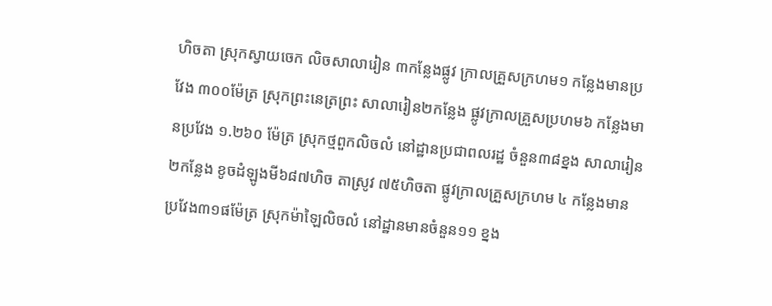ហិចតា ស្រុកស្វាយចេក លិចសាលារៀន ៣កន្លែងផ្លូវ ក្រាលគ្រួសក្រហម១ កន្លែងមានប្រវែង ៣០០ម៉ែត្រ ស្រុកព្រះនេត្រព្រះ សាលារៀន២កន្លែង ផ្លូវក្រាលគ្រួសប្រហម៦ កន្លែងមានប្រវែង ១.២៦០ ម៉ែត្រ ស្រុកថ្មពួកលិចលំ នៅដ្ឋានប្រជាពលរដ្ឋ ចំនួន៣៨ខ្នង សាលារៀន ២កន្លែង ខូចដំឡូងមី៦៨៧ហិច តាស្រូវ ៧៥ហិចតា ផ្លូវក្រាលគ្រួសក្រហម ៤ កន្លែងមានប្រវែង៣១ផម៉ែត្រ ស្រុកម៉ាឡៃលិចលំ នៅដ្ឋានមានចំនួន១១ ខ្នង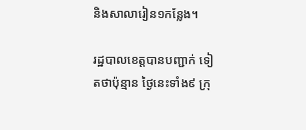និងសាលារៀន១កន្លែង។

រដ្ឋបាលខេត្តបានបញ្ជាក់ ទៀតថាប៉ុន្មាន ថ្ងៃនេះទាំង៩ ក្រុ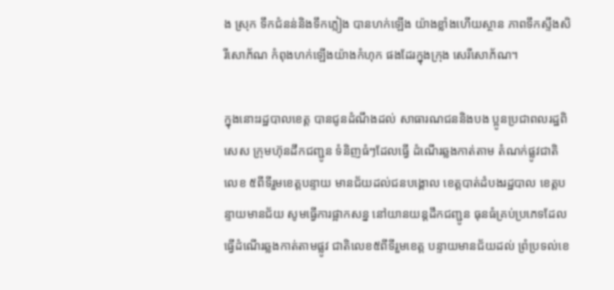ង ស្រុក ទឹកជំនន់និងទឹកភ្លៀង បានហក់ឡើង យ៉ាងខ្លាំងហើយស្ថាន ភាពទឹកស្ទឹងសិរីសោភ័ណ កំពុងហក់ឡើងយ៉ាងកំហុក ផងដែរក្នុងក្រុង សេរីសោភ័ណ។

ក្នុងនោះរដ្ឋបាលខេត្ត បានជូនដំណឹងដល់ សាធារណជននិងបង ប្អូនប្រជាពលរដ្ឋពិសេស ក្រុមហ៊ុនដឹកជញ្ជូន ទំនិញធំៗដែលធ្វើ ដំណើរឆ្លងកាត់តាម តំណក់ផ្លូវជាតិលេខ ៥ពីទីរួមខេត្តបន្ទាយ មានជ័យដល់ជនបង្គោល ខេត្តបាត់ដំបងរដ្ឋបាល ខេត្តបន្ទាយមានជ័យ សូមធ្វើការផ្អាកសន្ន នៅយានយន្តដឹកជញ្ជូន ធុនធំគ្រប់ប្រភេទដែល ធ្វើដំណើរឆ្លងកាត់តាមផ្លូវ ជាតិលេខ៥ពីទីរួមខេត្ត បន្ទាយមានជ័យដល់ ព្រំប្រទល់ខេ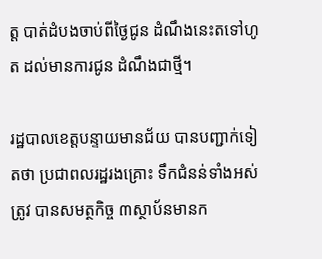ត្ត បាត់ដំបងចាប់ពីថ្ងៃជូន ដំណឹងនេះតទៅហូត ដល់មានការជូន ដំណឹងជាថ្មី។

រដ្ឋបាលខេត្តបន្ទាយមានជ័យ បានបញ្ជាក់ទៀតថា ប្រជាពលរដ្ឋរងគ្រោះ ទឹកជំនន់ទាំងអស់ត្រូវ បានសមត្ថកិច្ច ៣ស្ថាប័នមានក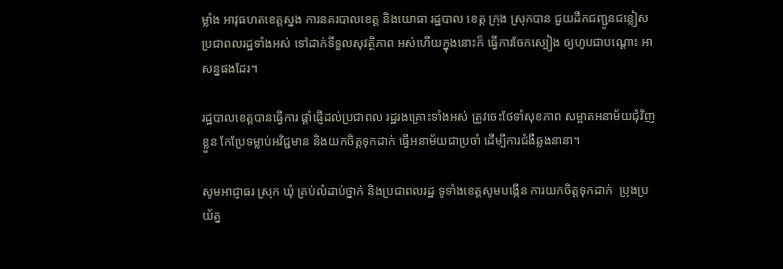ម្លាំង អាវុធហតខេត្តស្នង ការនគរបាលខេត្ត និងយោធា រដ្ឋបាល ខេត្ត ក្រុង ស្រុកបាន ជួយដឹកជញ្ជូនជន្លៀស ប្រជាពលរដ្ឋទាំងអស់ ទៅដាក់ទីទួលសុវត្ថិភាព អស់ហើយក្នុងនោះក៏ ធ្វើការចែកស្បៀង ឲ្យហូបជាបណ្ដោះ អាសន្នផងដែរ។

រដ្ឋបាលខេត្តបានធ្វើការ ផ្តាំផ្ញើដល់ប្រជាពល រដ្ឋរងគ្រោះទាំងអស់ ត្រូវចេះថែទាំសុខភាព សម្អាតអនាម័យជុំវិញខ្លួន កែប្រែទម្លាប់អវិជ្ជមាន និងយកចិត្តទុកដាក់ ធ្វើអនាម័យជាប្រចាំ ដើម្បីការជំងឺឆ្លងនានា។

សូមអាជ្ញាធរ ស្រុក ឃុំ គ្រប់លំដាប់ថ្នាក់ និងប្រជាពលរដ្ឋ ទូទាំងខេត្តសូមបង្កើន ការយកចិត្តទុកដាក់  ប្រុងប្រយ័ត្ន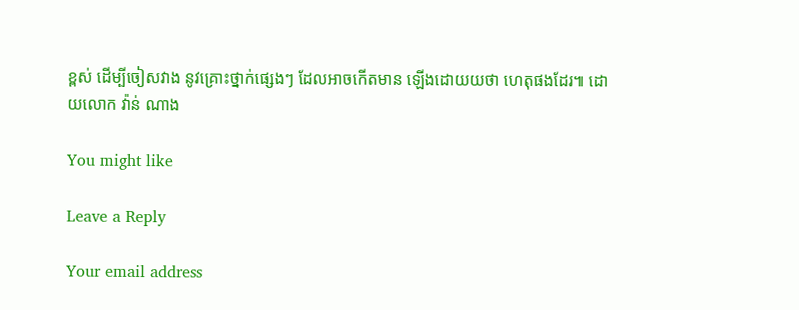ខ្ពស់ ដើម្បីចៀសវាង នូវគ្រោះថ្នាក់ផ្សេងៗ ដែលអាចកើតមាន ឡើងដោយយថា ហេតុផងដែរ៕ ដោយលោក វ៉ាន់ ណាង

You might like

Leave a Reply

Your email address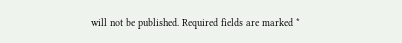will not be published. Required fields are marked *